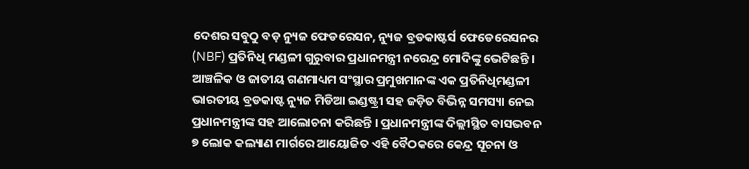ଦେଶର ସବୁଠୁ ବଡ଼ ନ୍ୟୁଜ ଫେଡରେସନ, ନ୍ୟୁଜ ବ୍ରଡକାଷ୍ଟର୍ସ ଫେଡେରେସନର (NBF) ପ୍ରତିନିଧି ମଣ୍ଡଳୀ ଗୁରୁବାର ପ୍ରଧାନମନ୍ତ୍ରୀ ନରେନ୍ଦ୍ର ମୋଦିଙ୍କୁ ଭେଟିଛନ୍ତି । ଆଞ୍ଚଳିକ ଓ ଜାତୀୟ ଗଣମାଧ୍ୟମ ସଂସ୍ଥାର ପ୍ରମୁଖମାନଙ୍କ ଏକ ପ୍ରତିନିଧିମଣ୍ଡଳୀ ଭାରତୀୟ ବ୍ରଡକାଷ୍ଟ ନ୍ୟୁଜ ମିଡିଆ ଇଣ୍ଡଷ୍ଟ୍ରୀ ସହ ଜଡ଼ିତ ବିଭିନ୍ନ ସମସ୍ୟା ନେଇ ପ୍ରଧାନମନ୍ତ୍ରୀଙ୍କ ସହ ଆଲୋଚନା କରିଛନ୍ତି । ପ୍ରଧାନମନ୍ତ୍ରୀଙ୍କ ଦିଲ୍ଲୀସ୍ଥିତ ବାସଭବନ ୭ ଲୋକ କଲ୍ୟାଣ ମାର୍ଗରେ ଆୟୋଜିତ ଏହି ବୈଠକରେ କେନ୍ଦ୍ର ସୂଚନା ଓ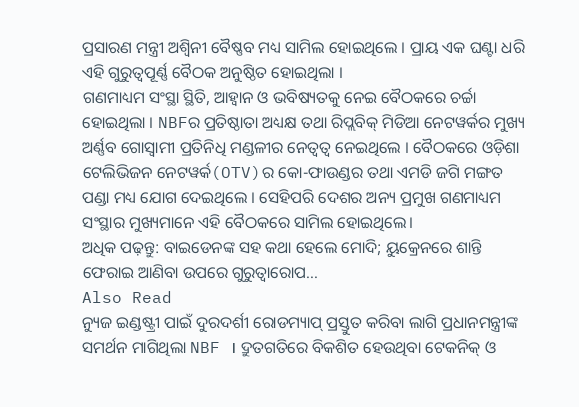ପ୍ରସାରଣ ମନ୍ତ୍ରୀ ଅଶ୍ୱିନୀ ବୈଷ୍ଣବ ମଧ୍ୟ ସାମିଲ ହୋଇଥିଲେ । ପ୍ରାୟ ଏକ ଘଣ୍ଟା ଧରି ଏହି ଗୁରୁତ୍ୱପୂର୍ଣ୍ଣ ବୈଠକ ଅନୁଷ୍ଠିତ ହୋଇଥିଲା ।
ଗଣମାଧ୍ୟମ ସଂସ୍ଥା ସ୍ଥିତି, ଆହ୍ୱାନ ଓ ଭବିଷ୍ୟତକୁ ନେଇ ବୈଠକରେ ଚର୍ଚ୍ଚା ହୋଇଥିଲା । NBFର ପ୍ରତିଷ୍ଠାତା ଅଧ୍ୟକ୍ଷ ତଥା ରିପ୍ଲବିକ୍ ମିଡିଆ ନେଟୱର୍କର ମୁଖ୍ୟ ଅର୍ଣ୍ଣବ ଗୋସ୍ୱାମୀ ପ୍ରତିନିଧି ମଣ୍ଡଳୀର ନେତ୍ୱତ୍ୱ ନେଇଥିଲେ । ବୈଠକରେ ଓଡ଼ିଶା ଟେଲିଭିଜନ ନେଟୱର୍କ(OTV)ର କୋ-ଫାଉଣ୍ଡର ତଥା ଏମଡି ଜଗି ମଙ୍ଗତ ପଣ୍ଡା ମଧ୍ୟ ଯୋଗ ଦେଇଥିଲେ । ସେହିପରି ଦେଶର ଅନ୍ୟ ପ୍ରମୁଖ ଗଣମାଧ୍ୟମ ସଂସ୍ଥାର ମୁଖ୍ୟମାନେ ଏହି ବୈଠକରେ ସାମିଲ ହୋଇଥିଲେ।
ଅଧିକ ପଢ଼ନ୍ତୁ: ବାଇଡେନଙ୍କ ସହ କଥା ହେଲେ ମୋଦି; ୟୁକ୍ରେନରେ ଶାନ୍ତି ଫେରାଇ ଆଣିବା ଉପରେ ଗୁରୁତ୍ବାରୋପ...
Also Read
ନ୍ୟୁଜ ଇଣ୍ଡଷ୍ଟ୍ରୀ ପାଇଁ ଦୁରଦର୍ଶୀ ରୋଡମ୍ୟାପ୍ ପ୍ରସ୍ତୁତ କରିବା ଲାଗି ପ୍ରଧାନମନ୍ତ୍ରୀଙ୍କ ସମର୍ଥନ ମାଗିଥିଲା NBF । ଦ୍ରୁତଗତିରେ ବିକଶିତ ହେଉଥିବା ଟେକନିକ୍ ଓ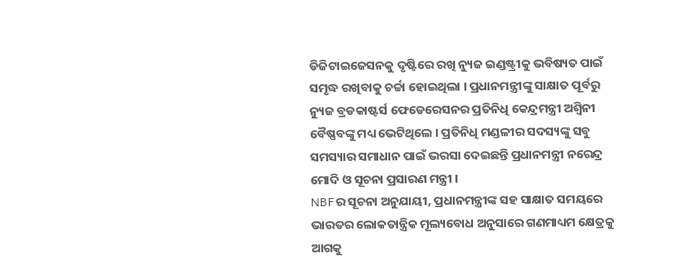ଡିଜିଟାଇଜେସନକୁ ଦୃଷ୍ଟିରେ ରଖି ନ୍ୟୁଜ ଇଣ୍ଡଷ୍ଟ୍ରୀକୁ ଭବିଷ୍ୟତ ପାଇଁ ସମୃଦ୍ଧ ରଖିବାକୁ ଚର୍ଚ୍ଚା ହୋଇଥିଲା । ପ୍ରଧାନମନ୍ତ୍ରୀଙ୍କୁ ସାକ୍ଷାତ ପୂର୍ବରୁ ନ୍ୟୁଜ ବ୍ରଡକାଷ୍ଟର୍ସ ଫେଡେରେସନର ପ୍ରତିନିଧି କେନ୍ଦ୍ରମନ୍ତ୍ରୀ ଅଶ୍ୱିନୀ ବୈଷ୍ଣବଙ୍କୁ ମଧ୍ୟ ଭେଟିଥିଲେ । ପ୍ରତିନିଧି ମଣ୍ଡଳୀର ସଦସ୍ୟଙ୍କୁ ସବୁ ସମସ୍ୟାର ସମାଧାନ ପାଇଁ ଭରସା ଦେଇଛନ୍ତି ପ୍ରଧାନମନ୍ତ୍ରୀ ନରେନ୍ଦ୍ର ମୋଦି ଓ ସୂଚନା ପ୍ରସାରଣ ମନ୍ତ୍ରୀ ।
NBFର ସୂଚନା ଅନୁଯାୟୀ, ପ୍ରଧାନମନ୍ତ୍ରୀଙ୍କ ସହ ସାକ୍ଷାତ ସମୟରେ ଭାରତର ଲୋକତାନ୍ତ୍ରିକ ମୂଲ୍ୟବୋଧ ଅନୁସାରେ ଗଣମାଧ୍ୟମ କ୍ଷେତ୍ରକୁ ଆଗକୁ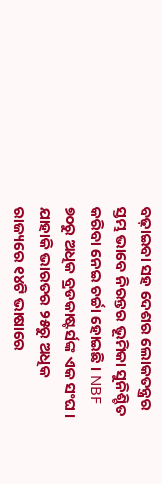ବଢ଼ାଇବା ସହ ଦେଶର ଲୋକତନ୍ତ୍ରର ସ୍ତମ୍ଭ ଭାବେ ନିରନ୍ତର ଭୂମିକା ସୁନିଶ୍ଚିତ କରିବା ନେଇ ଚର୍ଚ୍ଚା ହୋଇଛି । NBF ୭୦ରୁ ଅଧିକ ବ୍ରଡକାଷ୍ଟର୍ସଙ୍କ ଏକ ସଂଘ । ଯାହାକି ଭାରତର ୨୫ରୁ ଅଧିକ ରାଜ୍ୟରେ ୧୪ଟି ଭାଷାରେ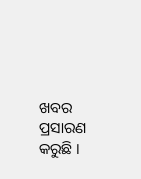ଖବର ପ୍ରସାରଣ କରୁଛି ।